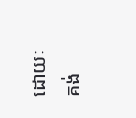ដោយៈ គង់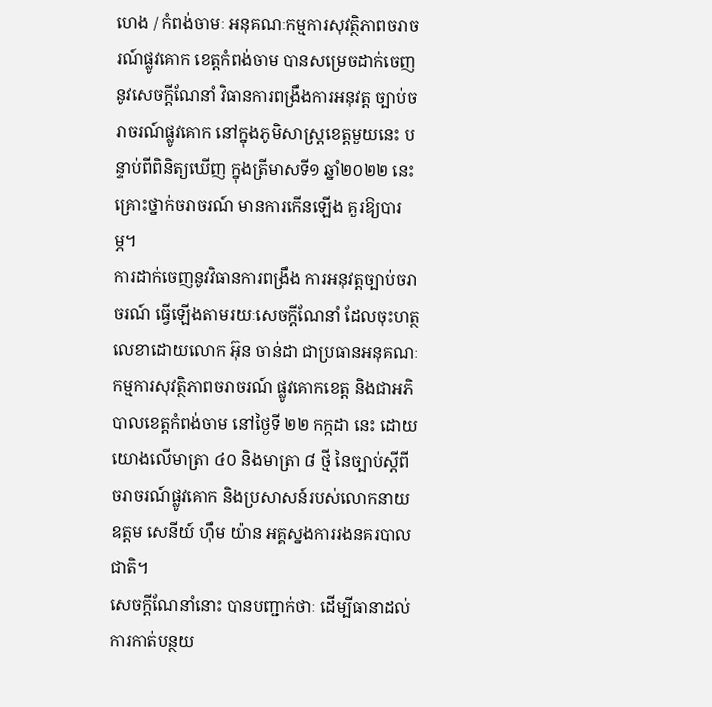ហេង / កំពង់ចាមៈ អនុគណៈកម្មការសុវត្ថិភាពចរាចរណ៍ផ្លូវគោក ខេត្តកំពង់ចាម បានសម្រេចដាក់ចេញនូវសេចក្តីណែនាំ វិធានការពង្រឹងការអនុវត្ត ច្បាប់ចរាចរណ៍ផ្លូវគោក នៅក្នុងភូមិសាស្ត្រខេត្តមួយនេះ បន្ទាប់ពីពិនិត្យឃើញ ក្នុងត្រីមាសទី១ ឆ្នាំ២០២២ នេះ គ្រោះថ្នាក់ចរាចរណ៍ មានការកើនឡើង គួរឱ្យបារម្ភ។
ការដាក់ចេញនូវវិធានការពង្រឹង ការអនុវត្តច្បាប់ចរាចរណ៍ ធ្វើឡើងតាមរយៈសេចក្តីណែនាំ ដែលចុះហត្ថលេខាដោយលោក អ៊ុន ចាន់ដា ជាប្រធានអនុគណៈកម្មការសុវត្ថិភាពចរាចរណ៍ ផ្លូវគោកខេត្ត និងជាអភិបាលខេត្តកំពង់ចាម នៅថ្ងៃទី ២២ កក្កដា នេះ ដោយយោងលើមាត្រា ៤០ និងមាត្រា ៨ ថ្មី នៃច្បាប់ស្តីពីចរាចរណ៍ផ្លូវគោក និងប្រសាសន៍របស់លោកនាយឧត្តម សេនីយ៍ ហ៊ឹម យ៉ាន អគ្គស្នងការរងនគរបាលជាតិ។
សេចក្តីណែនាំនោះ បានបញ្ជាក់ថាៈ ដើម្បីធានាដល់ការកាត់បន្ថយ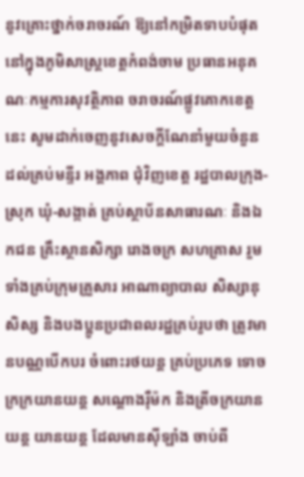នូវគ្រោះថ្នាក់ចរាចរណ៍ ឱ្យនៅកម្រិតទាបបំផុត នៅក្នុងភូមិសាស្ត្រខេត្តកំពង់ចាម ប្រធានអនុគណៈកម្មការសុវត្ថិភាព ចរាចរណ៍ផ្លូវគោកខេត្តនេះ សូមដាក់ចេញនូវសេចក្តីណែនាំមួយចំនួន ដល់គ្រប់មន្ទីរ អង្គភាព ជុំវិញខេត្ត រដ្ឋបាលក្រុង-ស្រុក ឃុំ-សង្កាត់ គ្រប់ស្ថាប័នសាធារណៈ និងឯកជន គ្រឹះស្ថានសិក្សា រោងចក្រ សហគ្រាស រួមទាំងគ្រប់ក្រុមគ្រួសារ អាណាព្យាបាល សិស្សានុសិស្ស និងបងប្អូនប្រជាពលរដ្ឋគ្រប់រូបថា ត្រូវមានបណ្ណបើកបរ ចំពោះរថយន្ត គ្រប់ប្រភេទ ទោចក្រក្រយានយន្ត សណ្តោងរ៉ឺម៉ក និងត្រីចក្រយានយន្ត យានយន្ត ដែលមានស៊ីឡាំង ចាប់ពី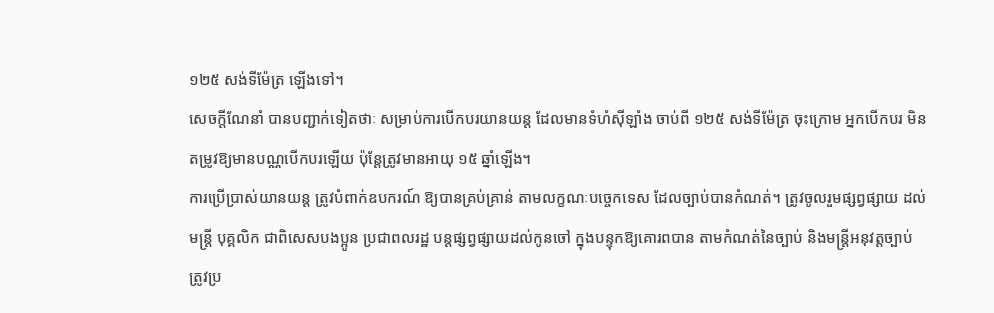១២៥ សង់ទីម៉ែត្រ ឡើងទៅ។
សេចក្តីណែនាំ បានបញ្ជាក់ទៀតថាៈ សម្រាប់ការបើកបរយានយន្ត ដែលមានទំហំស៊ីឡាំង ចាប់ពី ១២៥ សង់ទីម៉ែត្រ ចុះក្រោម អ្នកបើកបរ មិនតម្រូវឱ្យមានបណ្ណបើកបរឡើយ ប៉ុន្តែត្រូវមានអាយុ ១៥ ឆ្នាំឡើង។
ការប្រើប្រាស់យានយន្ត ត្រូវបំពាក់ឧបករណ៍ ឱ្យបានគ្រប់គ្រាន់ តាមលក្ខណៈបច្ចេកទេស ដែលច្បាប់បានកំណត់។ ត្រូវចូលរួមផ្សព្វផ្សាយ ដល់មន្ត្រី បុគ្គលិក ជាពិសេសបងប្អូន ប្រជាពលរដ្ឋ បន្តផ្សព្វផ្សាយដល់កូនចៅ ក្នុងបន្ទុកឱ្យគោរពបាន តាមកំណត់នៃច្បាប់ និងមន្ត្រីអនុវត្តច្បាប់ ត្រូវប្រ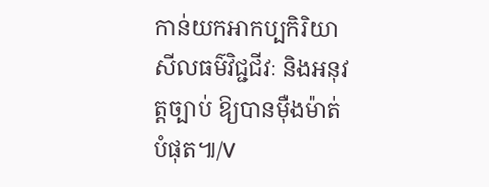កាន់យកអាកប្បកិរិយា សីលធម៌វិជ្ជជីវៈ និងអនុវត្តច្បាប់ ឱ្យបានម៉ឺងម៉ាត់បំផុត៕/V